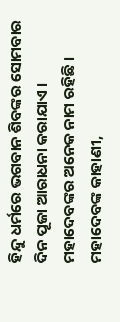ହିନ୍ଦୁ ଧର୍ମରେ ଭଗବାନ ଶିବଙ୍କର ସୋମବାର ଦିନ ପୂଜା ଆରାଧନା କରାଯାଏ । ମହାଦେବଙ୍କର ଅନେକ ନାମ ରହିଛି । ମହାଦେବଙ୍କ କାହାଣୀ,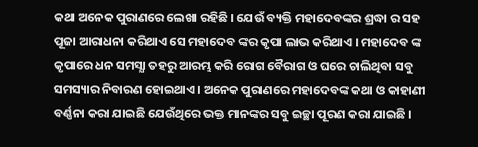କଥା ଅନେକ ପୁରାଣରେ ଲେଖା ରହିଛି । ଯେଉଁ ବ୍ୟକ୍ତି ମହାଦେବଙ୍କର ଶ୍ରଦ୍ଧା ର ସହ ପୂଜା ଆରାଧନା କରିଥାଏ ସେ ମହାଦେବ ଙ୍କର କୃପା ଲାଭ କରିଥାଏ । ମହାଦେବ ଙ୍କ କୃପାରେ ଧନ ସମସ୍ଯା ତହରୁ ଆରମ୍ଭ କରି ରୋଗ ବୈରାଗ ଓ ଘରେ ଚାଲିଥିବା ସବୁ ସମସ୍ୟାର ନିବାରଣ ହୋଇଥାଏ । ଅନେକ ପୁରାଣରେ ମହାଦେବଙ୍କ କଥା ଓ କାହାଣୀ ବର୍ଣ୍ଣନା କରା ଯାଇଛି ଯେଉଁଥିରେ ଭକ୍ତ ମାନଙ୍କର ସବୁ ଇଚ୍ଛା ପୂରଣ କରା ଯାଇଛି ।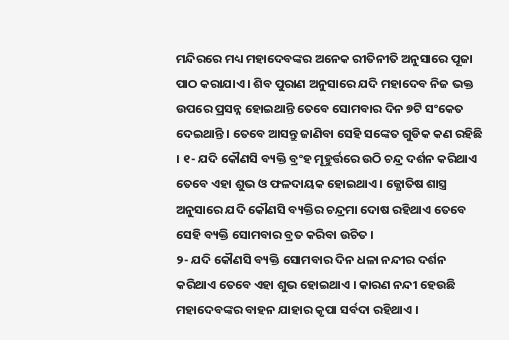ମନ୍ଦିରରେ ମଧ୍ୟ ମହାଦେବଙ୍କର ଅନେକ ରୀତିନୀତି ଅନୁସାରେ ପୂଜା ପାଠ କରାଯାଏ । ଶିବ ପୁରାଣ ଅନୁସାରେ ଯଦି ମହାଦେବ ନିଜ ଭକ୍ତ ଉପରେ ପ୍ରସନ୍ନ ହୋଇଥାନ୍ତି ତେବେ ସୋମବାର ଦିନ ୭ଟି ସଂକେତ ଦେଇଥାନ୍ତି । ତେବେ ଆସନ୍ତୁ ଜାଣିବା ସେହି ସଙ୍କେତ ଗୁଡିକ କଣ ରହିଛି । ୧- ଯଦି କୌଣସି ବ୍ୟକ୍ତି ବ୍ରଂହ ମୂହୁର୍ତ୍ତରେ ଉଠି ଚନ୍ଦ୍ର ଦର୍ଶନ କରିଥାଏ ତେବେ ଏହା ଶୁଭ ଓ ଫଳଦାୟକ ହୋଇଥାଏ । ଜ୍ଯୋତିଷ ଶାସ୍ତ୍ର ଅନୁସାରେ ଯଦି କୌଣସି ବ୍ୟକ୍ତିର ଚନ୍ଦ୍ରମା ଦୋଷ ରହିଥାଏ ତେବେ ସେହି ବ୍ୟକ୍ତି ସୋମବାର ବ୍ରତ କରିବା ଉଚିତ ।
୨- ଯଦି କୌଣସି ବ୍ୟକ୍ତି ସୋମବାର ଦିନ ଧଳା ନନ୍ଦୀର ଦର୍ଶନ କରିଥାଏ ତେବେ ଏହା ଶୁଭ ହୋଇଥାଏ । କାରଣ ନନ୍ଦୀ ହେଉଛି ମହାଦେବଙ୍କର ବାହନ ଯାହାର କୃପା ସର୍ବଦା ରହିଥାଏ ।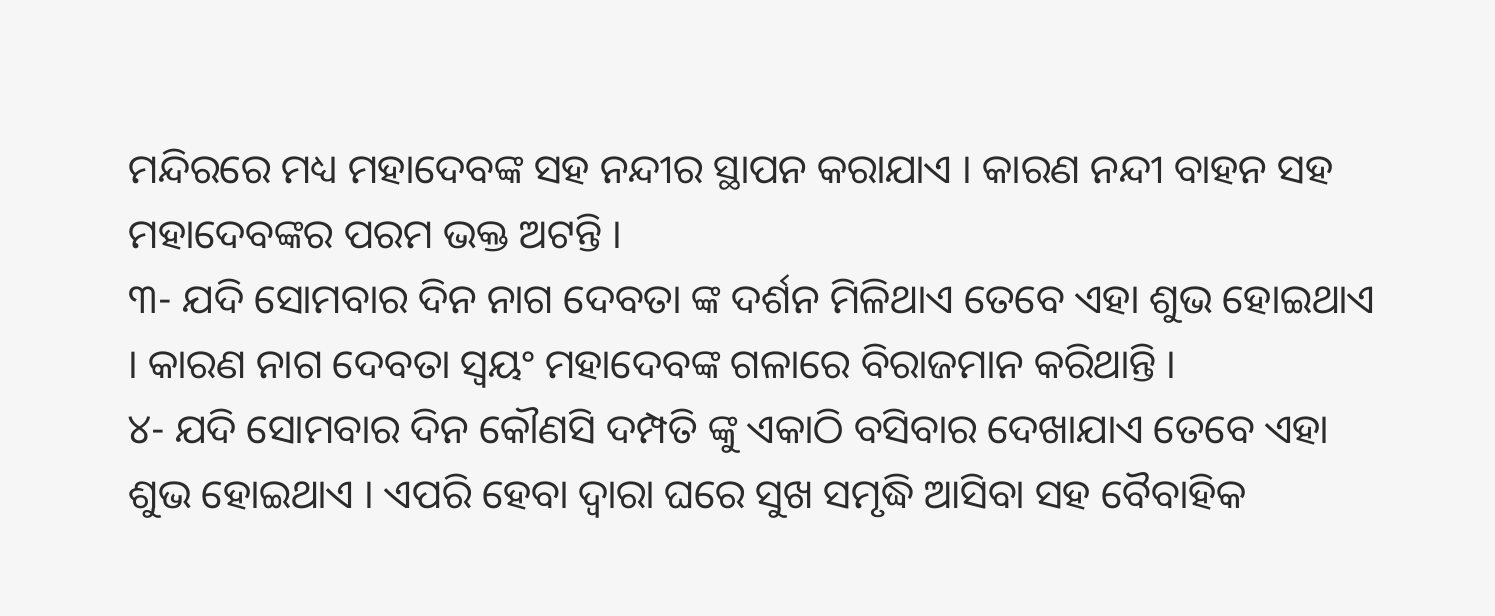ମନ୍ଦିରରେ ମଧ୍ୟ ମହାଦେବଙ୍କ ସହ ନନ୍ଦୀର ସ୍ଥାପନ କରାଯାଏ । କାରଣ ନନ୍ଦୀ ବାହନ ସହ ମହାଦେବଙ୍କର ପରମ ଭକ୍ତ ଅଟନ୍ତି ।
୩- ଯଦି ସୋମବାର ଦିନ ନାଗ ଦେବତା ଙ୍କ ଦର୍ଶନ ମିଳିଥାଏ ତେବେ ଏହା ଶୁଭ ହୋଇଥାଏ । କାରଣ ନାଗ ଦେବତା ସ୍ଵୟଂ ମହାଦେବଙ୍କ ଗଳାରେ ବିରାଜମାନ କରିଥାନ୍ତି ।
୪- ଯଦି ସୋମବାର ଦିନ କୌଣସି ଦମ୍ପତି ଙ୍କୁ ଏକାଠି ବସିବାର ଦେଖାଯାଏ ତେବେ ଏହା ଶୁଭ ହୋଇଥାଏ । ଏପରି ହେବା ଦ୍ଵାରା ଘରେ ସୁଖ ସମୃଦ୍ଧି ଆସିବା ସହ ବୈବାହିକ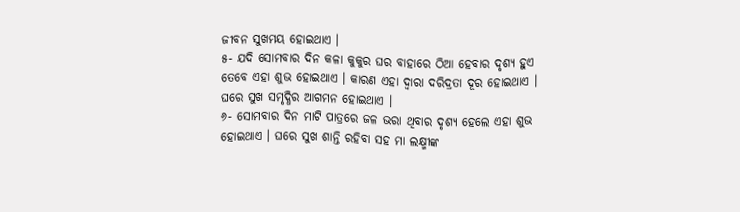ଜୀବନ ସୁଖମୟ ହୋଇଥାଏ ।
୫- ଯଦି ସୋମବାର ଦିନ କଳା କୁକୁର ଘର ବାହାରେ ଠିଆ ହେବାର ଦୃଶ୍ୟ ହୁଏ ତେବେ ଏହା ଶୁଭ ହୋଇଥାଏ । କାରଣ ଏହା ଦ୍ଵାରା ଦରିଦ୍ରତା ଦୂର ହୋଇଥାଏ । ଘରେ ସୁଖ ସମୃଦ୍ଧିର ଆଗମନ ହୋଇଥାଏ ।
୬- ସୋମବାର ଦିନ ମାଟି ପାତ୍ରରେ ଜଳ ଭରା ଥିବାର ଦୃଶ୍ୟ ହେଲେ ଏହା ଶୁଭ ହୋଇଥାଏ । ଘରେ ସୁଖ ଶାନ୍ତି ରହିବା ସହ ମା ଲକ୍ଷ୍ମୀଙ୍କ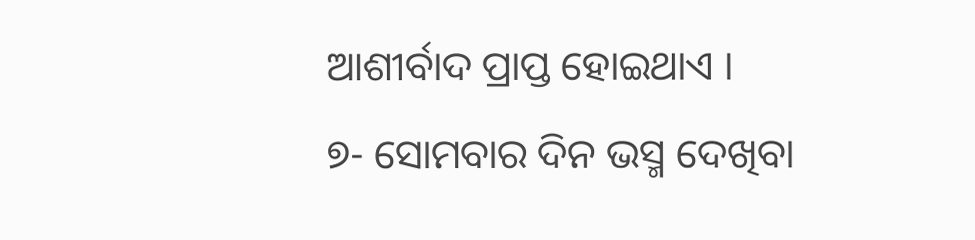ଆଶୀର୍ବାଦ ପ୍ରାପ୍ତ ହୋଇଥାଏ ।
୭- ସୋମବାର ଦିନ ଭସ୍ମ ଦେଖିବା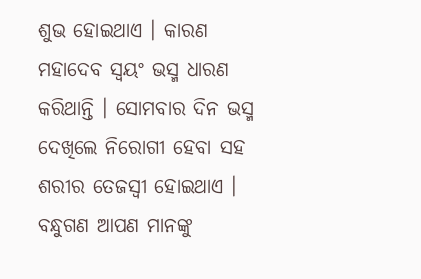ଶୁଭ ହୋଇଥାଏ । କାରଣ ମହାଦେବ ସ୍ଵୟଂ ଭସ୍ମ ଧାରଣ କରିଥାନ୍ତି । ସୋମବାର ଦିନ ଭସ୍ମ ଦେଖିଲେ ନିରୋଗୀ ହେବା ସହ ଶରୀର ତେଜସ୍ବୀ ହୋଇଥାଏ ।
ବନ୍ଧୁଗଣ ଆପଣ ମାନଙ୍କୁ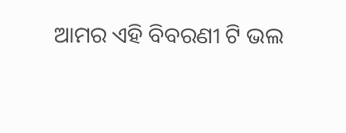ଆମର ଏହି ବିବରଣୀ ଟି ଭଲ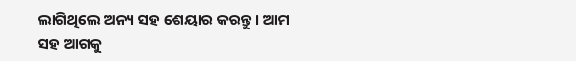ଲାଗିଥିଲେ ଅନ୍ୟ ସହ ଶେୟାର କରନ୍ତୁ । ଆମ ସହ ଆଗକୁ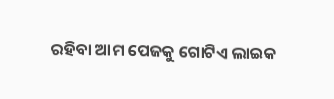ରହିବା ଆମ ପେଜକୁ ଗୋଟିଏ ଲାଇକ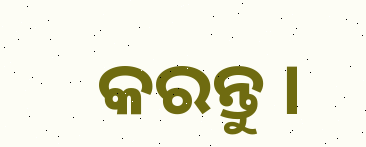କରନ୍ତୁ ।